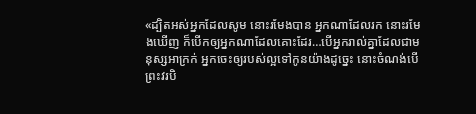«ដ្បិតអស់អ្នកដែលសូម នោះរមែងបាន អ្នកណាដែលរក នោះរមែងឃើញ ក៏បើកឲ្យអ្នកណាដែលគោះដែរ…បើអ្នករាល់គ្នាដែលជាមនុស្សអាក្រក់ អ្នកចេះឲ្យរបស់ល្អទៅកូនយ៉ាងដូច្នេះ នោះចំណង់បើព្រះវរបិ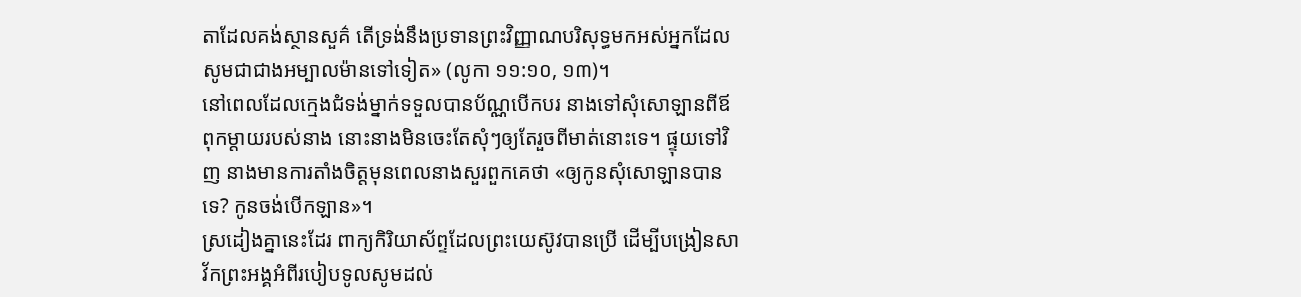តាដែលគង់ស្ថានសួគ៌ តើទ្រង់នឹងប្រទានព្រះវិញ្ញាណបរិសុទ្ធមកអស់អ្នកដែលសូមជាជាងអម្បាលម៉ានទៅទៀត» (លូកា ១១:១០, ១៣)។
នៅពេលដែលក្មេងជំទង់ម្នាក់ទទួលបានប័ណ្ណបើកបរ នាងទៅសុំសោឡានពីឪពុកម្តាយរបស់នាង នោះនាងមិនចេះតែសុំៗឲ្យតែរួចពីមាត់នោះទេ។ ផ្ទុយទៅវិញ នាងមានការតាំងចិត្តមុនពេលនាងសួរពួកគេថា «ឲ្យកូនសុំសោឡានបានទេ? កូនចង់បើកឡាន»។
ស្រដៀងគ្នានេះដែរ ពាក្យកិរិយាស័ព្ទដែលព្រះយេស៊ូវបានប្រើ ដើម្បីបង្រៀនសាវ័កព្រះអង្គអំពីរបៀបទូលសូមដល់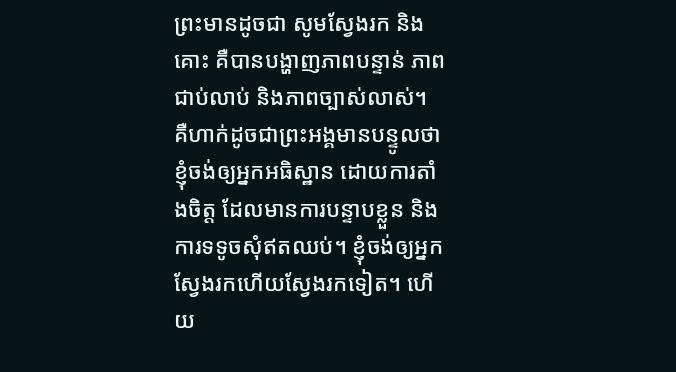ព្រះមានដូចជា សូមស្វែងរក និងគោះ គឺបានបង្ហាញភាពបន្ទាន់ ភាពជាប់លាប់ និងភាពច្បាស់លាស់។ គឺហាក់ដូចជាព្រះអង្គមានបន្ទូលថា ខ្ញុំចង់ឲ្យអ្នកអធិស្ឋាន ដោយការតាំងចិត្ត ដែលមានការបន្ទាបខ្លួន និងការទទូចសុំឥតឈប់។ ខ្ញុំចង់ឲ្យអ្នកស្វែងរកហើយស្វែងរកទៀត។ ហើយ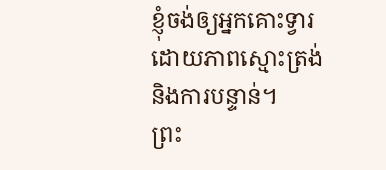ខ្ញុំចង់ឲ្យអ្នកគោះទ្វារ ដោយភាពស្មោះត្រង់ និងការបន្ទាន់។
ព្រះ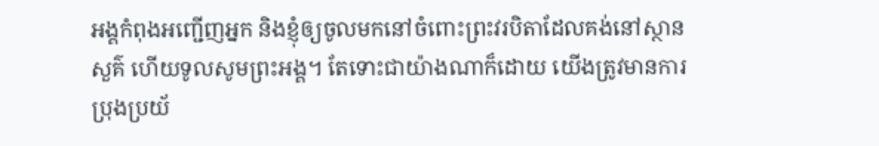អង្គកំពុងអញ្ជើញអ្នក និងខ្ញុំឲ្យចូលមកនៅចំពោះព្រះវរបិតាដែលគង់នៅស្ថានសួគ៌ ហើយទូលសូមព្រះអង្គ។ តែទោះជាយ៉ាងណាក៏ដោយ យើងត្រូវមានការប្រុងប្រយ័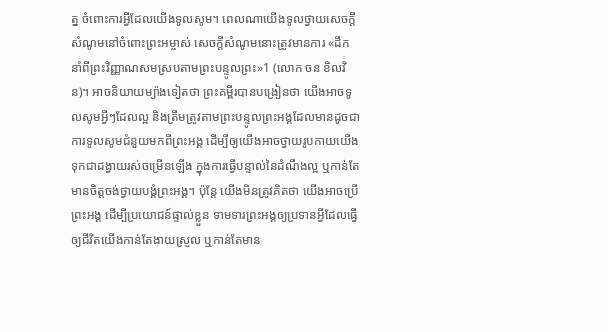ត្ន ចំពោះការអ្វីដែលយើងទូលសូម។ ពេលណាយើងទូលថ្វាយសេចក្តីសំណូមនៅចំពោះព្រះអម្ចាស់ សេចក្តីសំណូមនោះត្រូវមានការ «ដឹកនាំពីព្រះវិញ្ញាណសមស្របតាមព្រះបន្ទូលព្រះ»1 (លោក ចន ខិលវិន)។ អាចនិយាយម្យ៉ាងទៀតថា ព្រះគម្ពីរបានបង្រៀនថា យើងអាចទូលសូមអ្វីៗដែលល្អ និងត្រឹមត្រូវតាមព្រះបន្ទូលព្រះអង្គដែលមានដូចជា ការទូលសូមជំនួយមកពីព្រះអង្គ ដើម្បីឲ្យយើងអាចថ្វាយរូបកាយយើងទុកជាដង្វាយរស់ចម្រើនឡើង ក្នុងការធ្វើបន្ទាល់នៃដំណឹងល្អ ឬកាន់តែមានចិត្តចង់ថ្វាយបង្គំព្រះអង្គ។ ប៉ុន្តែ យើងមិនត្រូវគិតថា យើងអាចប្រើព្រះអង្គ ដើម្បីប្រយោជន៍ផ្ទាល់ខ្លួន ទាមទារព្រះអង្គឲ្យប្រទានអ្វីដែលធ្វើឲ្យជីវិតយើងកាន់តែងាយស្រួល ឬកាន់តែមាន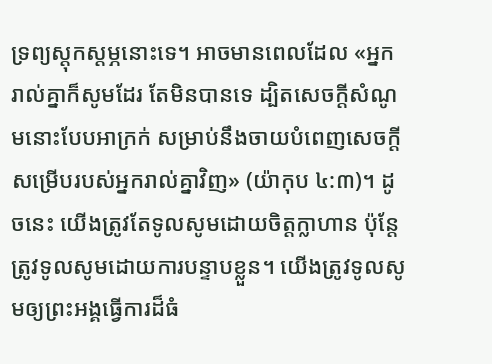ទ្រព្យស្តុកស្តម្ភនោះទេ។ អាចមានពេលដែល «អ្នករាល់គ្នាក៏សូមដែរ តែមិនបានទេ ដ្បិតសេចក្តីសំណូមនោះបែបអាក្រក់ សម្រាប់នឹងចាយបំពេញសេចក្តីសម្រើបរបស់អ្នករាល់គ្នាវិញ» (យ៉ាកុប ៤:៣)។ ដូចនេះ យើងត្រូវតែទូលសូមដោយចិត្តក្លាហាន ប៉ុន្តែត្រូវទូលសូមដោយការបន្ទាបខ្លួន។ យើងត្រូវទូលសូមឲ្យព្រះអង្គធ្វើការដ៏ធំ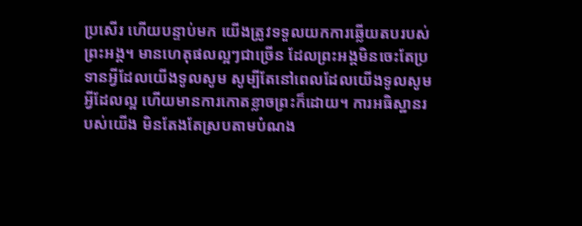ប្រសើរ ហើយបន្ទាប់មក យើងត្រូវទទួលយកការឆ្លើយតបរបស់ព្រះអង្គ។ មានហេតុផលល្អៗជាច្រើន ដែលព្រះអង្គមិនចេះតែប្រទានអ្វីដែលយើងទូលសូម សូម្បីតែនៅពេលដែលយើងទូលសូមអ្វីដែលល្អ ហើយមានការកោតខ្លាចព្រះក៏ដោយ។ ការអធិស្ឋានរបស់យើង មិនតែងតែស្របតាមបំណង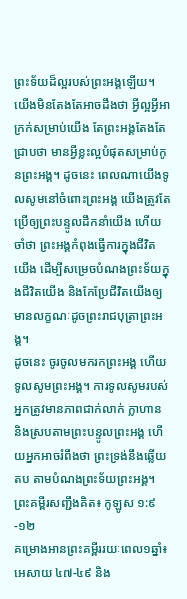ព្រះទ័យដ៏ល្អរបស់ព្រះអង្គឡើយ។ យើងមិនតែងតែអាចដឹងថា អ្វីល្អអ្វីអាក្រក់សម្រាប់យើង តែព្រះអង្គតែងតែជ្រាបថា មានអ្វីខ្លះល្អបំផុតសម្រាប់កូនព្រះអង្គ។ ដូចនេះ ពេលណាយើងទូលសូមនៅចំពោះព្រះអង្គ យើងត្រូវតែប្រើឲ្យព្រះបន្ទូលដឹកនាំយើង ហើយចាំថា ព្រះអង្គកំពុងធ្វើការក្នុងជីវិតយើង ដើម្បីសម្រេចបំណងព្រះទ័យក្នុងជីវិតយើង និងកែប្រែជីវិតយើងឲ្យមានលក្ខណៈដូចព្រះរាជបុត្រាព្រះអង្គ។
ដូចនេះ ចូរចូលមករកព្រះអង្គ ហើយទូលសូមព្រះអង្គ។ ការទូលសូមរបស់អ្នកត្រូវមានភាពជាក់លាក់ ក្លាហាន និងស្របតាមព្រះបន្ទូលព្រះអង្គ ហើយអ្នកអាចរំពឹងថា ព្រះទ្រង់នឹងឆ្លើយតប តាមបំណងព្រះទ័យព្រះអង្គ។
ព្រះគម្ពីរសញ្ជឹងគិត៖ កូឡូស ១:៩-១២
គម្រោងអានព្រះគម្ពីររយៈពេល១ឆ្នាំ៖ អេសាយ ៤៧-៤៩ និង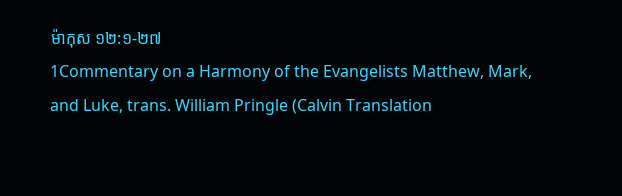ម៉ាកុស ១២:១-២៧
1Commentary on a Harmony of the Evangelists Matthew, Mark, and Luke, trans. William Pringle (Calvin Translation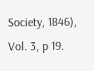Society, 1846), Vol. 3, p 19.